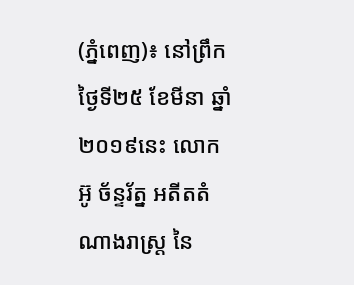(ភ្នំពេញ)៖ នៅព្រឹកថ្ងៃទី២៥ ខែមីនា ឆ្នាំ២០១៩នេះ លោក អ៊ូ ច័ន្ទរ័ត្ន អតីតតំណាងរាស្រ្ត នៃ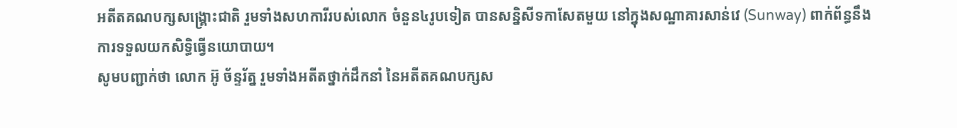អតីតគណបក្សសង្រ្គោះជាតិ រួមទាំងសហការីរបស់លោក ចំនួន៤រូបទៀត បានសន្និសីទកាសែតមួយ នៅក្នុងសណ្ឋាគារសាន់វេ (Sunway) ពាក់ព័ន្ធនឹងការទទួលយកសិទ្ធិធ្វើនយោបាយ។
សូមបញ្ជាក់ថា លោក អ៊ូ ច័ន្ទរ័ត្ន រួមទាំងអតីតថ្នាក់ដឹកនាំ នៃអតីតគណបក្សស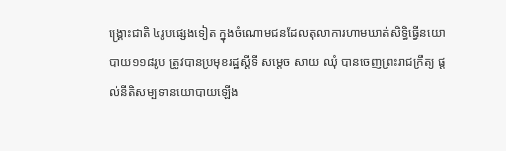ង្រ្គោះជាតិ ៤រូបផ្សេងទៀត ក្នុងចំណោមជនដែលតុលាការហាមឃាត់សិទ្ធិធ្វើនយោបាយ១១៨រូប ត្រូវបានប្រមុខរដ្ឋស្តីទី សម្តេច សាយ ឈុំ បានចេញព្រះរាជក្រឹត្យ ផ្តល់នីតិសម្បទានយោបាយឡើង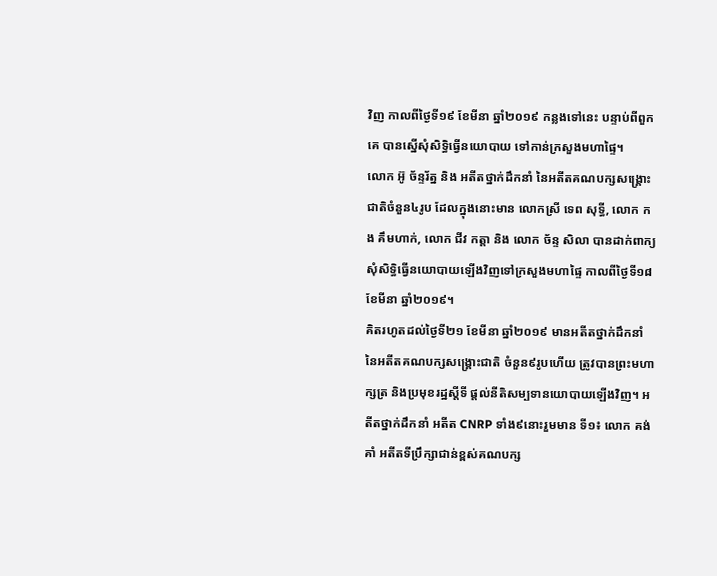វិញ កាលពីថ្ងៃទី១៩ ខែមីនា ឆ្នាំ២០១៩ កន្លងទៅនេះ បន្ទាប់ពីពួកគេ បានស្នើសុំសិទ្ធិធ្វើនយោបាយ ទៅកាន់ក្រសួងមហាផ្ទៃ។
លោក អ៊ូ ច័ន្ទរ័ត្ន និង អតីតថ្នាក់ដឹកនាំ នៃអតីតគណបក្សសង្រ្គោះជាតិចំនួន៤រូប ដែលក្នុងនោះមាន លោកស្រី ទេព សុទ្ធី, លោក កង គឹមហាក់, លោក ជីវ កត្តា និង លោក ច័ន្ទ សិលា បានដាក់ពាក្យសុំសិទ្ធិធ្វើនយោបាយឡើងវិញទៅក្រសួងមហាផ្ទៃ កាលពីថ្ងៃទី១៨ ខែមីនា ឆ្នាំ២០១៩។
គិតរហូតដល់ថ្ងៃទី២១ ខែមីនា ឆ្នាំ២០១៩ មានអតីតថ្នាក់ដឹកនាំ នៃអតីតគណបក្សសង្រ្គោះជាតិ ចំនួន៩រូបហើយ ត្រូវបានព្រះមហាក្សត្រ និងប្រមុខរដ្ឋស្តីទី ផ្តល់នីតិសម្បទានយោបាយឡើងវិញ។ អតីតថ្នាក់ដឹកនាំ អតីត CNRP ទាំង៩នោះរួមមាន ទី១៖ លោក គង់ គាំ អតីតទីប្រឹក្សាជាន់ខ្ពស់គណបក្ស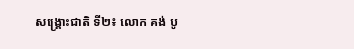សង្រ្គោះជាតិ ទី២៖ លោក គង់ បូ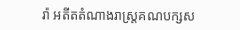រ៉ា អតីតតំណាងរាស្រ្តគណបក្សស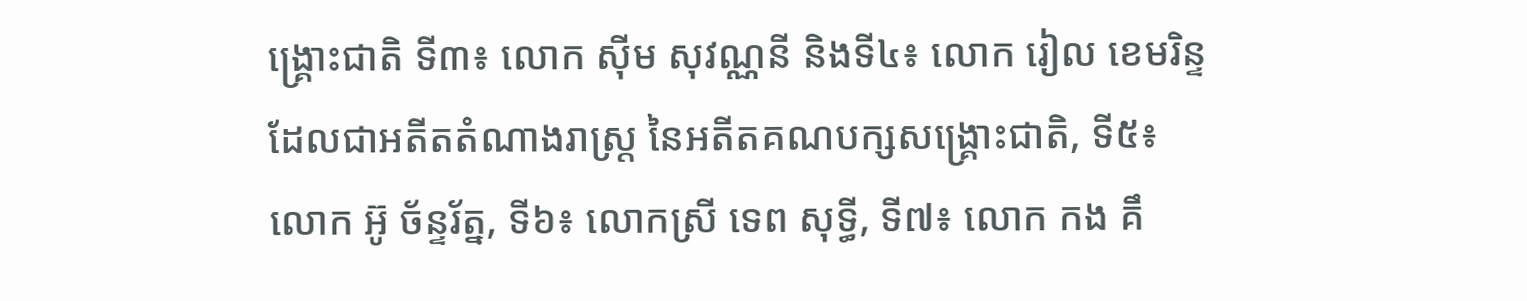ង្រ្គោះជាតិ ទី៣៖ លោក ស៊ីម សុវណ្ណនី និងទី៤៖ លោក រៀល ខេមរិន្ទ ដែលជាអតីតតំណាងរាស្រ្ត នៃអតីតគណបក្សសង្រ្គោះជាតិ, ទី៥៖ លោក អ៊ូ ច័ន្ទរ័ត្ន, ទី៦៖ លោកស្រី ទេព សុទ្ធី, ទី៧៖ លោក កង គឹ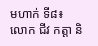មហាក់ ទី៨៖ លោក ជីវ កត្តា និ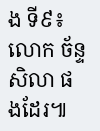ង ទី៩៖ លោក ច័ន្ទ សិលា ផងដែរ៕